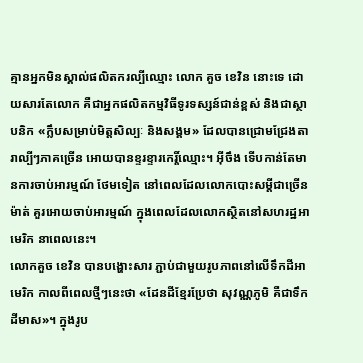គ្មានអ្នកមិនស្គាល់ផលិតករល្បីឈ្មោះ លោក គួច ខេវិន នោះទេ ដោយសារតែលោក គឺជាអ្នកផលិតកម្មវិធីទូរទស្សន៍ជាន់ខ្ពស់ និងជាស្ថាបនិក «ក្លឹបសម្រាប់មិត្តសិល្បៈ និងសង្គម» ដែលបានជ្រោមជ្រែងតារាល្បីៗភាគច្រើន អោយបានខ្ទរខ្ទារកេរ្តិ៍ឈ្មោះ។ អុីចឹង ទើបកាន់តែមានការចាប់អារម្មណ៍ ថែមទៀត នៅពេលដែលលោកបោះសម្ដីជាច្រើនម៉ាត់ គួរអោយចាប់អារម្មណ៍ ក្នុងពេលដែលលោកស្ថិតនៅសហរដ្ឋអាមេរិក នាពេលនេះ។
លោកគួច ខេវិន បានបង្ហោះសារ ភ្ជាប់ជាមួយរូបភាពនៅលើទឹកដីអាមេរិក កាលពីពេលថ្មីៗនេះថា «ដែនដីខ្មែរប្រែថា សុវណ្ណភូមិ គឺជាទឹកដីមាស»។ ក្នុងរូប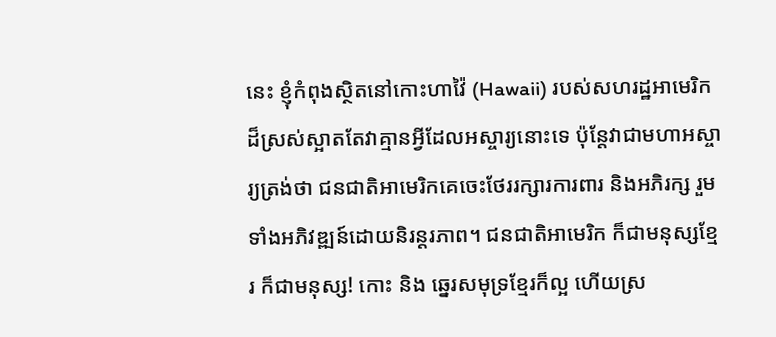នេះ ខ្ញុំកំពុងស្ថិតនៅកោះហាវ៉ៃ (Hawaii) របស់សហរដ្ឋអាមេរិក ដ៏ស្រស់ស្អាតតែវាគ្មានអ្វីដែលអស្ចារ្យនោះទេ ប៉ុន្ដែវាជាមហាអស្ចារ្យត្រង់ថា ជនជាតិអាមេរិកគេចេះថែររក្សារការពារ និងអភិរក្ស រួមទាំងអភិវឌ្ឍន៍ដោយនិរន្ដរភាព។ ជនជាតិអាមេរិក ក៏ជាមនុស្សខ្មែរ ក៏ជាមនុស្ស! កោះ និង ឆ្នេរសមុទ្រខ្មែរក៏ល្អ ហើយស្រ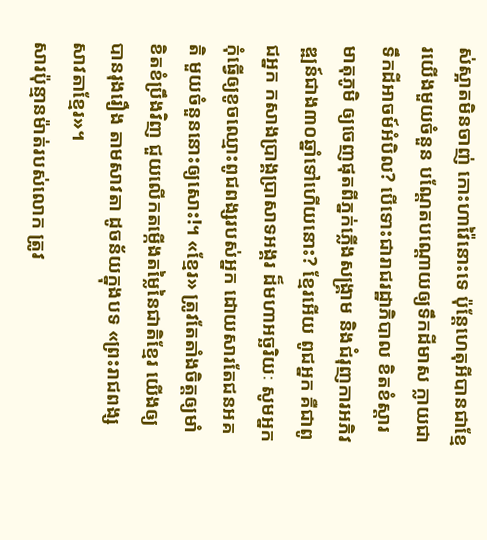ស់ស្អាតមិនចាញ់ កោះហាវ៉ៃនោះទេ ប៉ុន្ដែហេតុអីបានជាខ្មែរយើងមួយចំនួន បណ្ដែតបណ្ដោយឲ្យទឹកដីមាស ក្លាយជាទឹកដីអាចម៍អំបិល? បើទោះជារាជរដ្ឋាភិបាល ខិតខំស្ដារមាតុភូមិ ឲ្យចេញផុតពីភ្នក់ភ្លើងសង្រ្គាម និងជំរុញការអភិវឌ្ឍន៍ជាង៣០ឆ្នាំទៅហើយនោះ? ខ្មែរអើយ ពូជអ្នក គឺជាពូជអ្នក កសាងប្រាង្គប្រាសាទអង្គរ ដ៏មហាអច្ឆរិយៈ សូមអ្នកកុំធ្វើឲ្យខូចឈ្មោះពូជពង្សរបស់អ្នក ដោយសារតែជនអគតិ មួយចំនួននោះឲ្យសោះ!។ «ខ្មែរ» ត្រូវតែតាំងចិត្តឲ្យមាំខិតខំប្រឹងវិញ ជួយលើកតម្កើងតម្លៃនៃជាតិខ្មែរ យើងឲ្យបានរុងរឿង តាមសាវតា ដូចន័យក្នុងបទ «ព្រះរាជពង្សសាវតាខ្មែរ»។
សារប៉ុន្មានម៉ាត់របស់លោក ត្រូវ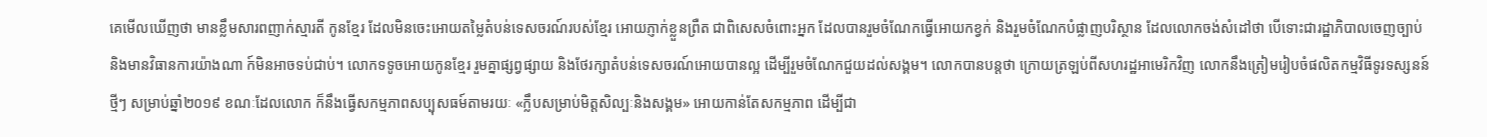គេមើលឃើញថា មានខ្លឹមសារពញាក់ស្មារតី កូនខ្មែរ ដែលមិនចេះអោយតម្លៃតំបន់ទេសចរណ៍របស់ខ្មែរ អោយភ្ញាក់ខ្លួនព្រឺត ជាពិសេសចំពោះអ្នក ដែលបានរួមចំណែកធ្វើអោយកខ្វក់ និងរួមចំណែកបំផ្លាញបរិស្ថាន ដែលលោកចង់សំដៅថា បើទោះជារដ្ឋាភិបាលចេញច្បាប់ និងមានវិធានការយ៉ាងណា ក៍មិនអាចទប់ជាប់។ លោកទទូចអោយកូនខ្មែរ រួមគ្នាផ្សព្វផ្សាយ និងថែរក្សាតំបន់ទេសចរណ៍អោយបានល្អ ដើម្បីរួមចំណែកជួយដល់សង្គម។ លោកបានបន្តថា ក្រោយត្រឡប់ពីសហរដ្ឋអាមេរិកវិញ លោកនឹងត្រៀមរៀបចំផលិតកម្មវិធីទូរទស្សនន៍ថ្មីៗ សម្រាប់ឆ្នាំ២០១៩ ខណៈដែលលោក ក៏នឹងធ្វើសកម្មភាពសប្បុសធម៍តាមរយៈ «ក្លឹបសម្រាប់មិត្តសិល្បៈនិងសង្គម» អោយកាន់តែសកម្មភាព ដើម្បីជា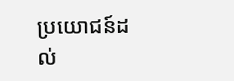ប្រយោជន៍ដល់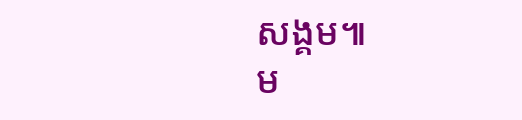សង្គម៕
ម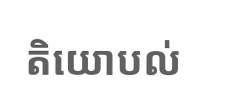តិយោបល់